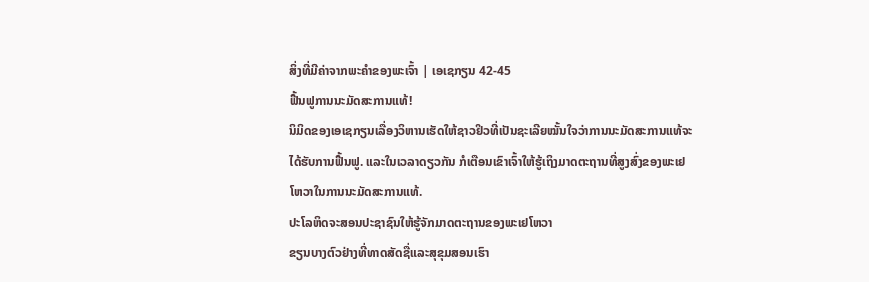ສິ່ງທີ່ມີຄ່າຈາກພະຄຳຂອງພະເຈົ້າ | ເອເຊກຽນ 42-45
ຟື້ນຟູການນະມັດສະການແທ້!
ນິມິດຂອງເອເຊກຽນເລື່ອງວິຫານເຮັດໃຫ້ຊາວຢິວທີ່ເປັນຊະເລີຍໝັ້ນໃຈວ່າການນະມັດສະການແທ້ຈະໄດ້ຮັບການຟື້ນຟູ. ແລະໃນເວລາດຽວກັນ ກໍເຕືອນເຂົາເຈົ້າໃຫ້ຮູ້ເຖິງມາດຕະຖານທີ່ສູງສົ່ງຂອງພະເຢໂຫວາໃນການນະມັດສະການແທ້.
ປະໂລຫິດຈະສອນປະຊາຊົນໃຫ້ຮູ້ຈັກມາດຕະຖານຂອງພະເຢໂຫວາ
ຂຽນບາງຕົວຢ່າງທີ່ທາດສັດຊື່ແລະສຸຂຸມສອນເຮົາ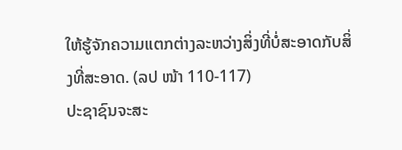ໃຫ້ຮູ້ຈັກຄວາມແຕກຕ່າງລະຫວ່າງສິ່ງທີ່ບໍ່ສະອາດກັບສິ່ງທີ່ສະອາດ. (ລປ ໜ້າ 110-117)
ປະຊາຊົນຈະສະ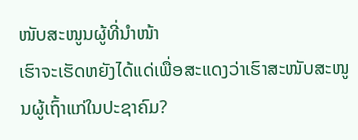ໜັບສະໜູນຜູ້ທີ່ນຳໜ້າ
ເຮົາຈະເຮັດຫຍັງໄດ້ແດ່ເພື່ອສະແດງວ່າເຮົາສະໜັບສະໜູນຜູ້ເຖົ້າແກ່ໃນປະຊາຄົມ?